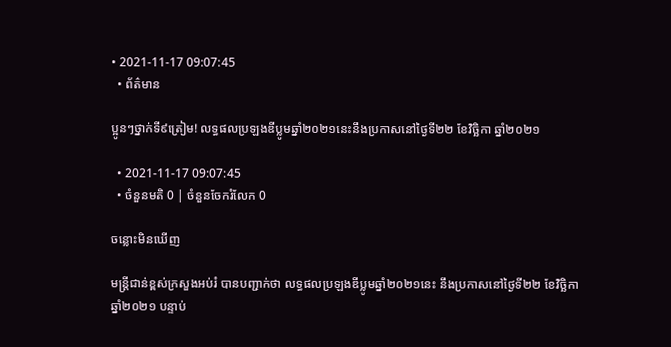• 2021-11-17 09:07:45
  • ព័ត៌មាន

ប្អូនៗថ្នាក់ទី៩ត្រៀម! លទ្ធផលប្រឡងឌីប្លូមឆ្នាំ២០២១នេះនឹងប្រកាសនៅថ្ងៃទី២២ ខែវិច្ឆិកា ឆ្នាំ២០២១

  • 2021-11-17 09:07:45
  • ចំនួនមតិ 0 | ចំនួនចែករំលែក 0

ចន្លោះមិនឃើញ

មន្រ្ដីជាន់ខ្ពស់ក្រសួងអប់រំ បានបញ្ជាក់ថា លទ្ធផលប្រឡងឌីប្លូមឆ្នាំ២០២១នេះ នឹងប្រកាសនៅថ្ងៃទី២២ ខែវិច្ឆិកា ឆ្នាំ២០២១ បន្ទាប់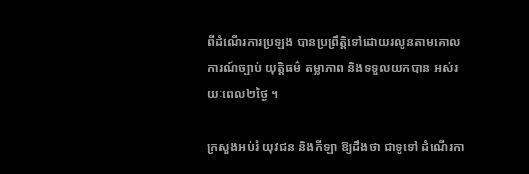ពីដំណើរការប្រឡង បានប្រព្រឹត្តិទៅដោយរលូនតាមគោលការណ៍ច្បាប់ យុត្តិធម៌ តម្លាភាព និងទទួលយកបាន អស់រយៈពេល២ថ្ងៃ ។

ក្រសួងអប់រំ យុវជន និងកីឡា ឱ្យដឹងថា ជាទូទៅ ដំណើរកា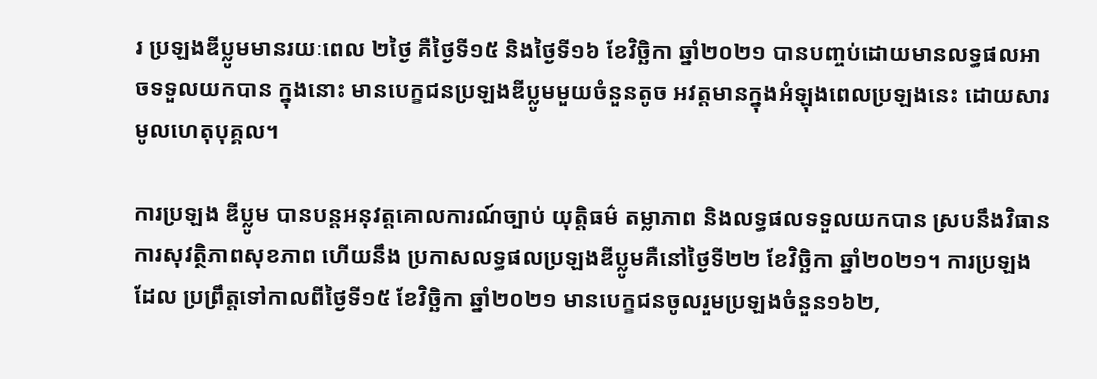រ ប្រឡងឌីប្លូមមានរយៈពេល ២ថ្ងៃ គឺថ្ងៃទី១៥ និងថ្ងៃទី១៦ ខែវិច្ឆិកា ឆ្នាំ២០២១ បានបញ្ចប់ដោយមានលទ្ធផលអាចទទួលយកបាន ក្នុងនោះ មានបេក្ខជនប្រឡងឌីប្លូមមួយចំនួនតូច អវត្តមានក្នុងអំឡុងពេលប្រឡងនេះ ដោយសារមូលហេតុបុគ្គល។

ការប្រឡង ឌីប្លូម បានបន្តអនុវត្តគោលការណ៍ច្បាប់ យុត្តិធម៌ តម្លាភាព និងលទ្ធផលទទួលយកបាន ស្របនឹងវិធានការសុវត្ថិភាពសុខភាព ហើយនឹង ប្រកាសលទ្ធផលប្រឡងឌីប្លូមគឺនៅថ្ងៃទី២២ ខែវិច្ឆិកា ឆ្នាំ២០២១។ ការប្រឡងដែល ប្រព្រឹត្តទៅកាលពីថ្ងៃទី១៥ ខែវិច្ឆិកា ឆ្នាំ២០២១ មានបេក្ខជនចូលរួមប្រឡងចំនួន១៦២,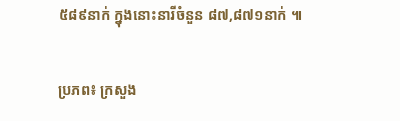៥៨៩នាក់ ក្នុងនោះនារីចំនួន ៨៧,៨៧១នាក់ ៕

ប្រភព៖ ក្រសួង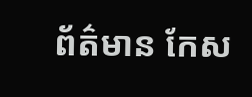ព័ត៌មាន កែស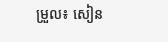ម្រួល៖ សៀន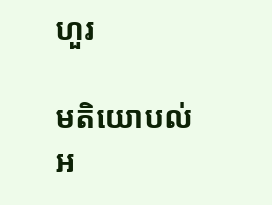ហួរ

មតិយោបល់
អ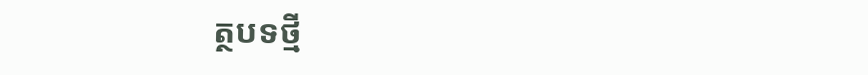ត្ថបទថ្មី